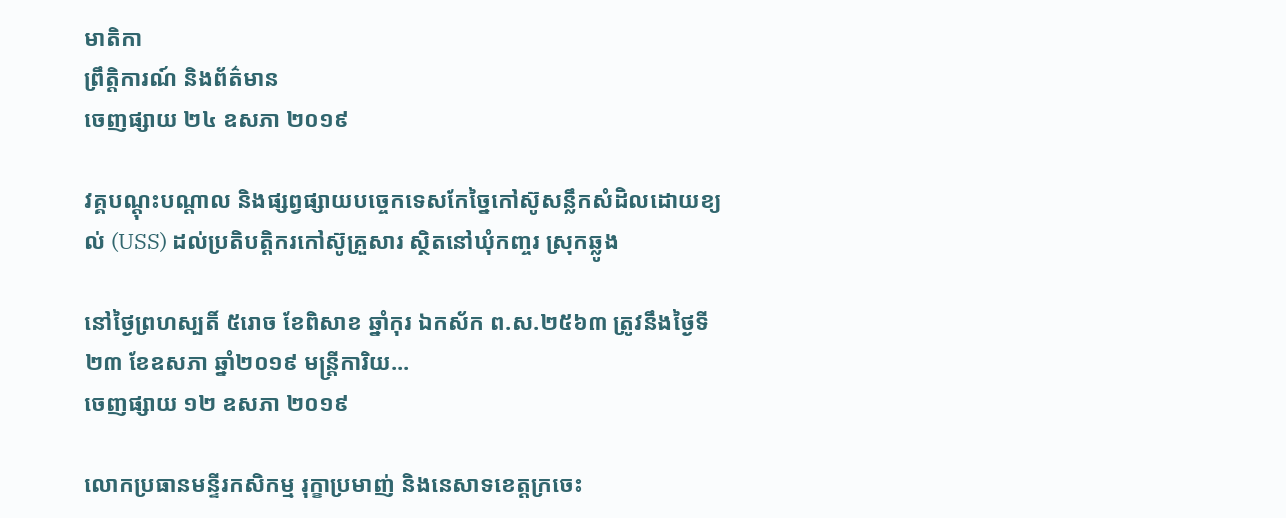មាតិកា
ព្រឹត្តិការណ៍ និងព័ត៌មាន
ចេញផ្សាយ ២៤ ឧសភា ២០១៩

វគ្គបណ្តុះបណ្តាល និងផ្សព្វផ្សាយបច្ចេកទេសកែច្នៃកៅស៊ូសន្លឹកសំដិលដោយខ្យល់ (USS) ដល់ប្រតិបត្តិករកៅស៊ូគ្រួសារ ស្ថិតនៅឃុំកញ្ចរ ស្រុកឆ្លូង

នៅថ្ងៃព្រហស្បតិ៍ ៥រោច ខែពិសាខ ឆ្នាំកុរ ឯកស័ក ព.ស.២៥៦៣ ត្រូវនឹងថ្ងៃទី២៣ ខែឧសភា ឆ្នាំ២០១៩ មន្រ្តីការិយ...
ចេញផ្សាយ ១២ ឧសភា ២០១៩

លោកប្រធានមន្ទីរកសិកម្ម រុក្ខាប្រមាញ់ និងនេសាទខេត្តក្រចេះ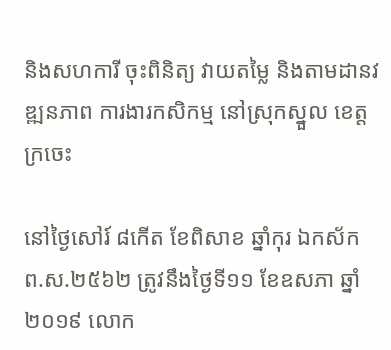និងសហការី ចុះពិនិត្យ វាយតម្លៃ និងតាមដានវឌ្ឍនភាព ការងារកសិកម្ម នៅស្រុកស្នួល ខេត្តក្រចេះ

នៅថ្ងៃសៅរ៍ ៨កើត ខែពិសាខ ឆ្នាំកុរ ឯកស័ក ព.ស.២៥៦២ ត្រូវនឹងថ្ងៃទី១១ ខែឧសភា ឆ្នាំ២០១៩ លោក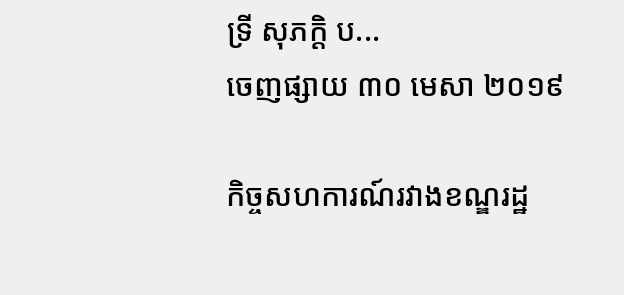ទ្រី សុភក្តិ ប...
ចេញផ្សាយ ៣០ មេសា ២០១៩

កិច្ចសហការណ៍រវាងខណ្ឌរដ្ឋ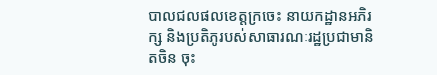បាលជលផលខេត្តក្រចេះ នាយកដ្ឋានអភិរក្ស និងប្រតិភូរបស់សាធារណៈរដ្ឋប្រជាមានិតចិន ចុះ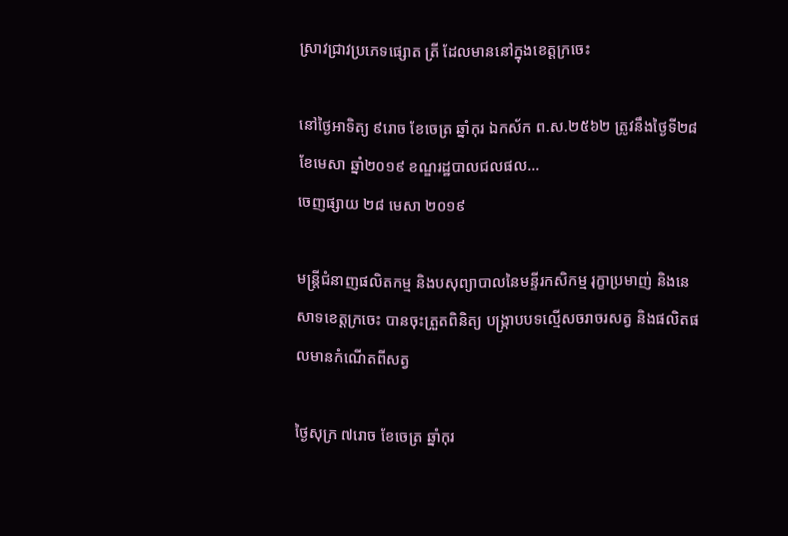ស្រាវជ្រាវប្រភេទផ្សោត ត្រី ដែលមាននៅក្នុងខេត្តក្រចេះ

នៅថ្ងៃអាទិត្យ ៩រោច ខែចេត្រ ឆ្នាំកុរ ឯកស័ក ព.ស.២៥៦២ ត្រូវនឹងថ្ងៃទី២៨ ខែមេសា ឆ្នាំ២០១៩ ខណ្ឌរដ្ឋបាលជលផល...
ចេញផ្សាយ ២៨ មេសា ២០១៩

មន្ត្រីជំនាញផលិតកម្ម និងបសុព្យាបាលនៃមន្ទីរកសិកម្ម រុក្ខាប្រមាញ់ និងនេសាទខេត្តក្រចេះ បានចុះត្រួតពិនិត្យ បង្ក្រាបបទល្មើសចរាចរសត្វ និងផលិតផលមានកំណើតពីសត្វ

ថ្ងៃសុក្រ ៧រោច ខែចេត្រ ឆ្នាំកុរ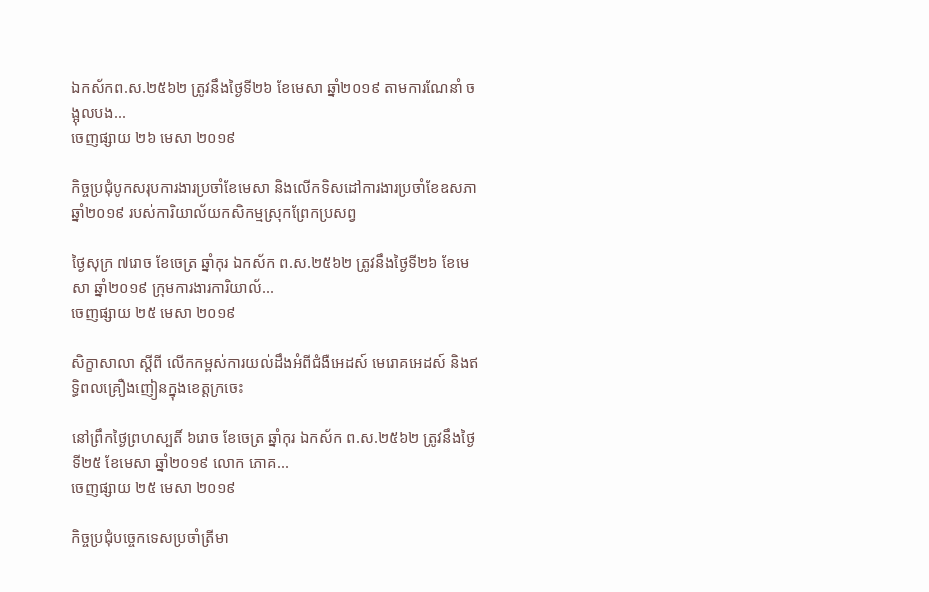ឯកស័កព.ស.២៥៦២ ត្រូវនឹងថ្ងៃទី២៦ ខែមេសា ឆ្នាំ២០១៩ តាមការណែនាំ ចង្អុលបង...
ចេញផ្សាយ ២៦ មេសា ២០១៩

កិច្ចប្រជុំបូកសរុបការងារប្រចាំខែមេសា និងលើកទិសដៅការងារប្រចាំខែឧសភា ឆ្នាំ២០១៩ របស់ការិយាល័យកសិកម្មស្រុកព្រែកប្រសព្វ

ថ្ងៃសុក្រ ៧រោច ខែចេត្រ ឆ្នាំកុរ ឯកស័ក ព.ស.២៥៦២ ត្រូវនឹងថ្ងៃទី២៦ ខែមេសា ឆ្នាំ២០១៩ ក្រុមការងារការិយាល័...
ចេញផ្សាយ ២៥ មេសា ២០១៩

សិក្ខាសាលា ស្តីពី លើកកម្ពស់ការយល់ដឹងអំពីជំងឺអេដស៍ មេរោគអេដស៍ និងឥទ្ធិពលគ្រឿងញៀនក្នុងខេត្តក្រចេះ

នៅព្រឹកថ្ងៃព្រហស្បតិ៍ ៦រោច ខែចេត្រ ឆ្នាំកុរ ឯកស័ក ព.ស.២៥៦២ ត្រូវនឹងថ្ងៃទី២៥ ខែមេសា ឆ្នាំ២០១៩ លោក ភោគ...
ចេញផ្សាយ ២៥ មេសា ២០១៩

កិច្ចប្រជុំបច្ចេកទេសប្រចាំត្រីមា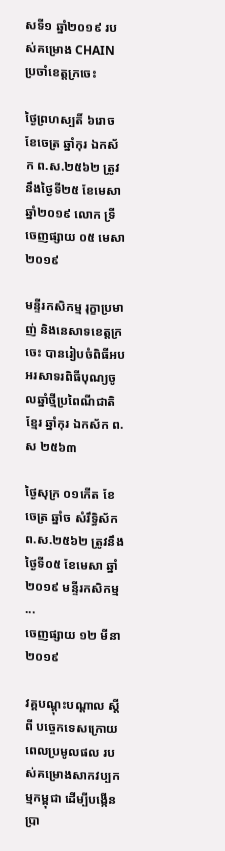សទី១ ឆ្នាំ២០១៩ របស់គម្រោង CHAIN ប្រចាំខេត្តក្រចេះ

ថ្ងៃព្រហស្បតិ៍ ៦រោច ខែចេត្រ ឆ្នាំកុរ ឯកស័ក ព.ស.២៥៦២ ត្រូវនឹងថ្ងៃទី២៥ ខែមេសា ឆ្នាំ២០១៩ លោក ទ្រី
ចេញផ្សាយ ០៥ មេសា ២០១៩

មន្ទីរកសិកម្ម រុក្ខាប្រមាញ់ និងនេសាទខេត្តក្រចេះ បានរៀបចំពិធីអបអរសាទរពិធីបុណ្យចូលឆ្នាំថ្មីប្រពៃណីជាតិខ្មែរ ឆ្នាំកុរ ឯកស័ក ព.ស ២៥៦៣

ថ្ងៃសុក្រ ០១កើត ខែចេត្រ ឆ្នាំច សំរឹទ្ធិស័ក ព.ស.២៥៦២ ត្រូវនឹងថ្ងៃទី០៥ ខែមេសា ឆ្នាំ២០១៩ មន្ទីរកសិកម្ម ...
ចេញផ្សាយ ១២ មីនា ២០១៩

វគ្គបណ្តុះបណ្តាល ស្តីពី បច្ចេកទេសក្រោយពេលប្រមូលផល របស់គម្រោងសាកវប្បកម្មកម្ពុជា ដើម្បីបង្កើនប្រា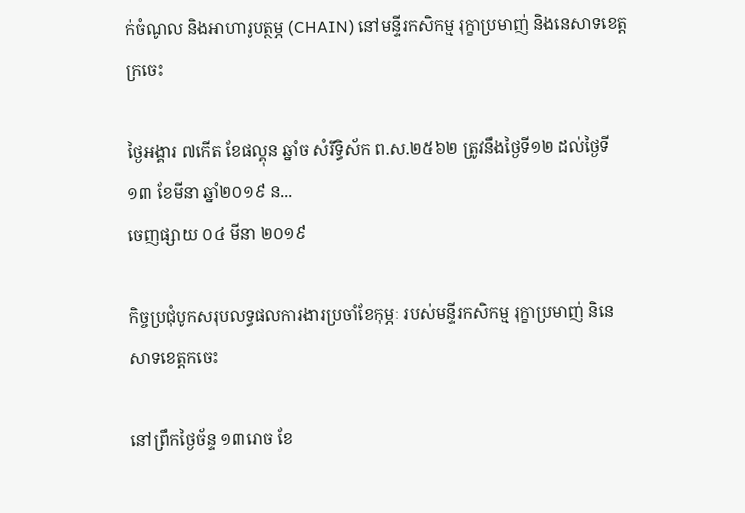ក់ចំណូល និងអាហារូបត្ថម្ភ (CHAIN) នៅមន្ទីរកសិកម្ម រុក្ខាប្រមាញ់ និងនេសាទខេត្តក្រចេះ

ថ្ងៃអង្គារ ៧កើត ខែផល្គុន ឆ្នាំច សំរឹទ្ធិស័ក ព.ស.២៥៦២ ត្រូវនឹងថ្ងៃទី១២ ដល់ថ្ងៃទី១៣ ខែមីនា ឆ្នាំ២០១៩ ន...
ចេញផ្សាយ ០៤ មីនា ២០១៩

កិច្ចប្រជុំបូកសរុបលទ្ធផលការងារប្រចាំខែកុម្ភៈ របស់មន្ទីរកសិកម្ម រុក្ខាប្រមាញ់ និនេសាទខេត្តកចេះ

នៅព្រឹកថ្ងៃច័ន្ទ ១៣រោច ខែ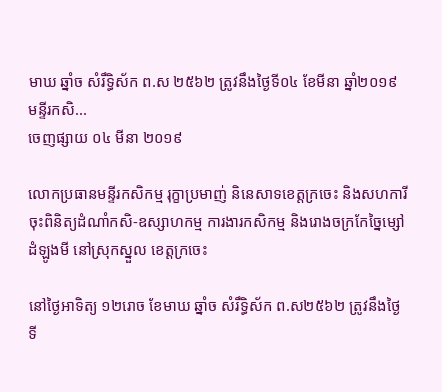មាឃ ឆ្នាំច សំរឹទ្ធិស័ក ព.ស ២៥៦២ ត្រូវនឹងថ្ងៃទី០៤ ខែមីនា ឆ្នាំ២០១៩ មន្ទីរកសិ...
ចេញផ្សាយ ០៤ មីនា ២០១៩

លោកប្រធានមន្ទីរកសិកម្ម រុក្ខាប្រមាញ់ និនេសាទខេត្តក្រចេះ និងសហការី ចុះពិនិត្យដំណាំកសិ-ឧស្សាហកម្ម ការងារកសិកម្ម និងរោងចក្រកែច្នៃម្សៅដំឡូងមី នៅស្រុកស្នួល ខេត្តក្រចេះ

នៅថ្ងៃអាទិត្យ ១២រោច ខែមាឃ ឆ្នាំច សំរឹទ្ធិស័ក ព.ស២៥៦២ ត្រូវនឹងថ្ងៃទី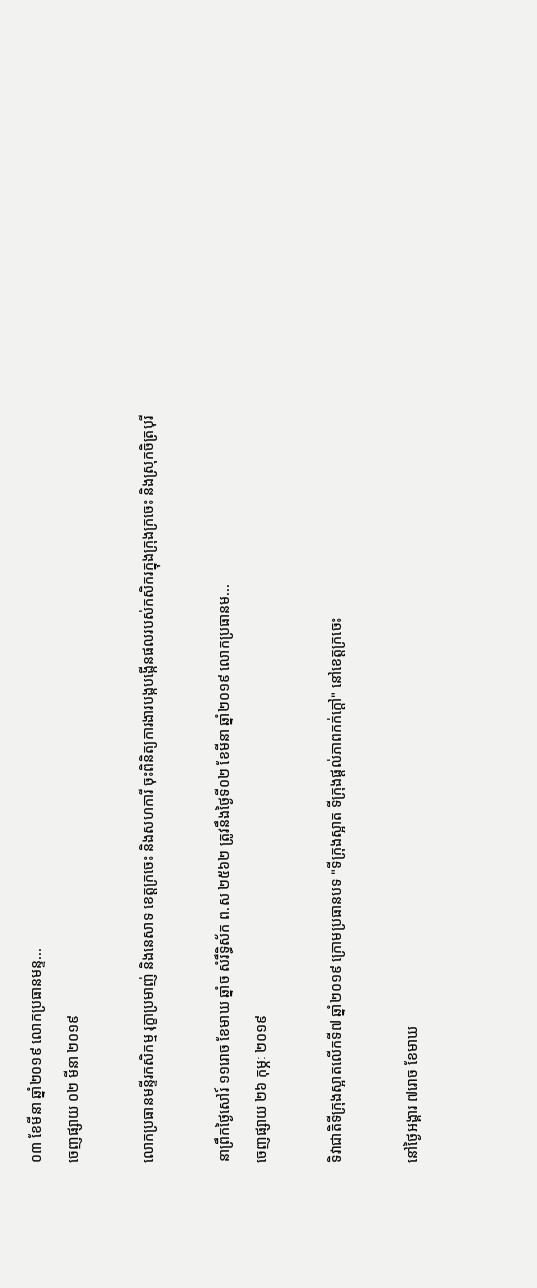០៣ ខែមីនា ឆ្នាំ២០១៩ លោកប្រធានមន្ទ...
ចេញផ្សាយ ០២ មីនា ២០១៩

លោកប្រធានមន្ទីរកសិកម្ម រុក្ខាប្រមាញ់ និងនេសាទ ខេត្តក្រចេះ និងសហការី ចុះពិនិត្យការងារបង្កបង្កើនផលរបស់កសិករក្នុងក្រុងក្រចេះ និងស្រុកចិត្របុរី

នាព្រឹកថ្ងៃសៅរ៍ ១១រោច ខែមាឃ ឆ្នាំច សំរឹទ្ធិស័ក ព.ស ២៥៦២ ត្រូវនឹងថ្ងៃទី០២ ខែមីនា ឆ្នាំ២០១៩ លោកប្រធានម...
ចេញផ្សាយ ២៦ កុម្ភៈ ២០១៩

ទិវាជាតិទីក្រុងស្អាតលើកទី៧ ឆ្នាំ២០១៩ ក្រោមប្រធានបទ "ទីក្រុងស្អាត ទីក្រុងផ្ដល់ភាពកក់ក្ដៅ" នៅខេត្តក្រចេះ

នៅថ្ងៃអង្គារ ៧រោច ខែមាឃ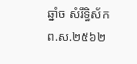ឆ្នាំច សំរឹទ្ធិស័ក ព.ស.២៥៦២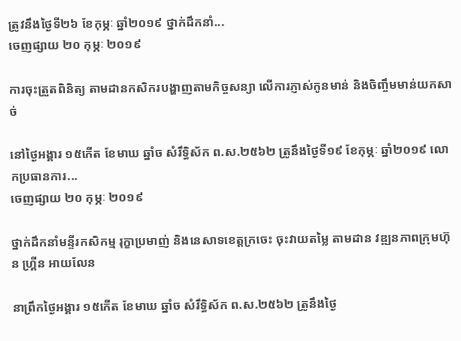ត្រូវនឹងថ្ងៃទី២៦ ខែកុម្ភៈ ឆ្នាំ២០១៩ ថ្នាក់ដឹកនាំ...
ចេញផ្សាយ ២០ កុម្ភៈ ២០១៩

ការចុះត្រួតពិនិត្យ តាមដានកសិករបង្ហាញតាមកិច្ចសន្យា លើការភ្ញាស់កូនមាន់ និងចិញ្ចឹមមាន់យកសាច់

នៅថ្ងៃអង្គារ ១៥កើត ខែមាឃ ឆ្នាំច សំរឹទ្ធិស័ក ព.ស.២៥៦២ ត្រូនឹងថ្ងៃទី១៩ ខែកុម្ភៈ ឆ្នាំ២០១៩ លោកប្រធានការ...
ចេញផ្សាយ ២០ កុម្ភៈ ២០១៩

ថ្នាក់ដឹកនាំមន្ទីរកសិកម្ម រុក្ខាប្រមាញ់ និងនេសាទខេត្តក្រចេះ ចុះវាយតម្លៃ តាមដាន វឌ្ឍនភាពក្រុមហ៊ុន ហ្រ្គីន អាយលែន

នាព្រឹកថ្ងៃអង្គារ ១៥កើត ខែមាឃ ឆ្នាំច សំរឹទ្ធិស័ក ព.ស.២៥៦២ ត្រូនឹងថ្ងៃ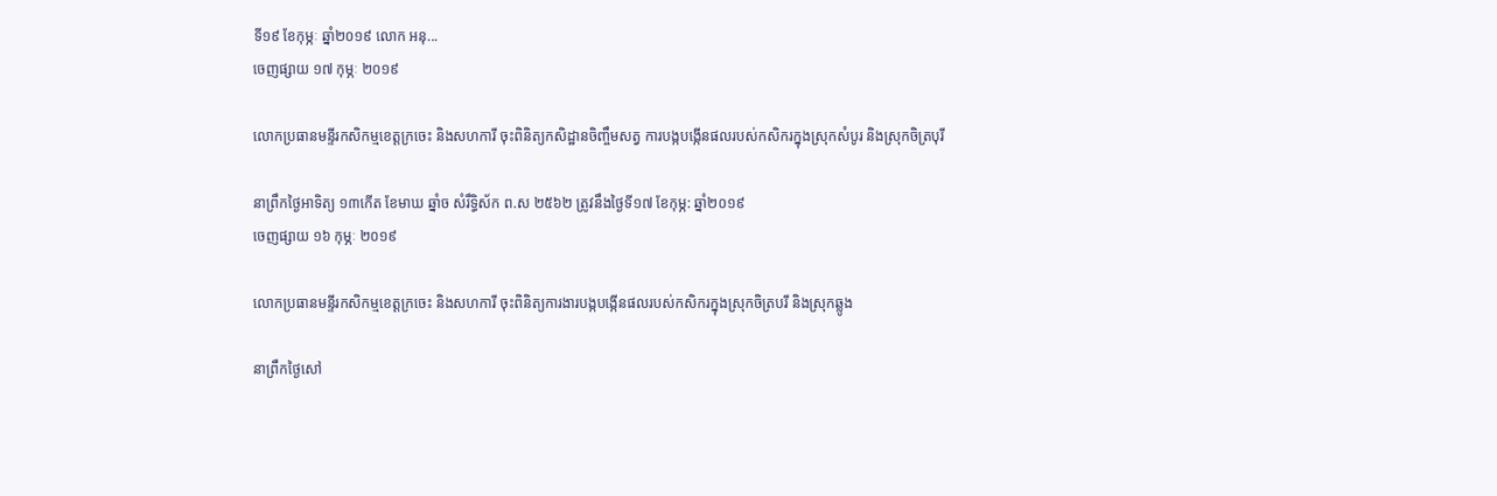ទី១៩ ខែកុម្ភៈ ឆ្នាំ២០១៩ លោក អនុ...
ចេញផ្សាយ ១៧ កុម្ភៈ ២០១៩

លោកប្រធានមន្ទីរកសិកម្មខេត្តក្រចេះ និងសហការី ចុះពិនិត្យកសិដ្ឋានចិញ្ចឹមសត្វ ការបង្កបង្កើនផលរបស់កសិករក្នុងស្រុកសំបូរ និងស្រុកចិត្របុរី

នាព្រឹកថ្ងៃអាទិត្យ ១៣កើត ខែមាឃ ឆ្នាំច សំរឹទ្ធិស័ក ព.ស ២៥៦២ ត្រូវនឹងថ្ងៃទី១៧ ខែកុម្ភ: ឆ្នាំ២០១៩
ចេញផ្សាយ ១៦ កុម្ភៈ ២០១៩

លោកប្រធានមន្ទីរកសិកម្មខេត្តក្រចេះ និងសហការី ចុះពិនិត្យការងារបង្កបង្កើនផលរបស់កសិករក្នុងស្រុកចិត្របរី និងស្រុកឆ្លូង

នាព្រឹកថ្ងៃសៅ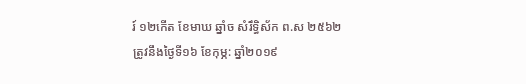រ៍ ១២កើត ខែមាឃ ឆ្នាំច សំរឹទ្ធិស័ក ព.ស ២៥៦២ ត្រូវនឹងថ្ងៃទី១៦ ខែកុម្ភ: ឆ្នាំ២០១៩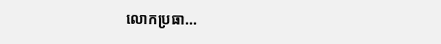លោកប្រធា...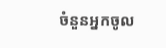ចំនួនអ្នកចូល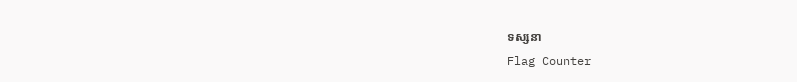ទស្សនា
Flag Counter